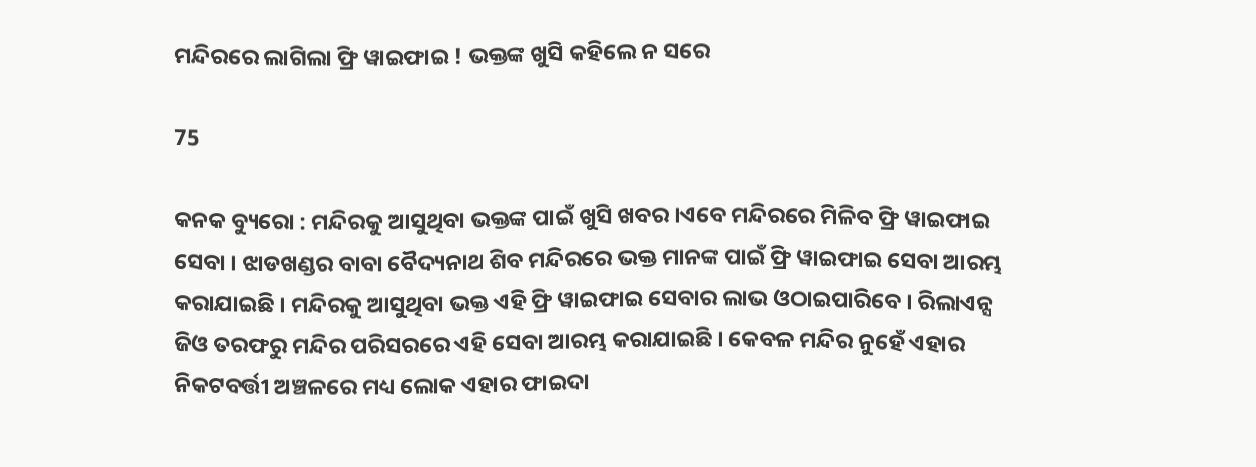ମନ୍ଦିରରେ ଲାଗିଲା ଫ୍ରି ୱାଇଫାଇ ! ଭକ୍ତଙ୍କ ଖୁସି କହିଲେ ନ ସରେ

75

କନକ ବ୍ୟୁରୋ : ମନ୍ଦିରକୁ ଆସୁଥିବା ଭକ୍ତଙ୍କ ପାଇଁ ଖୁସି ଖବର ।ଏବେ ମନ୍ଦିରରେ ମିଳିବ ଫ୍ରି ୱାଇଫାଇ ସେବା । ଝାଡଖଣ୍ଡର ବାବା ବୈଦ୍ୟନାଥ ଶିବ ମନ୍ଦିରରେ ଭକ୍ତ ମାନଙ୍କ ପାଇଁ ଫ୍ରି ୱାଇଫାଇ ସେବା ଆରମ୍ଭ କରାଯାଇଛି । ମନ୍ଦିରକୁ ଆସୁଥିବା ଭକ୍ତ ଏହି ଫ୍ରି ୱାଇଫାଇ ସେବାର ଲାଭ ଓଠାଇପାରିବେ । ରିଲାଏନ୍ସ ଜିଓ ତରଫରୁ ମନ୍ଦିର ପରିସରରେ ଏହି ସେବା ଆରମ୍ଭ କରାଯାଇଛି । କେବଳ ମନ୍ଦିର ନୁହେଁ ଏହାର ନିକଟବର୍ତ୍ତୀ ଅଞ୍ଚଳରେ ମଧ୍ୟ ଲୋକ ଏହାର ଫାଇଦା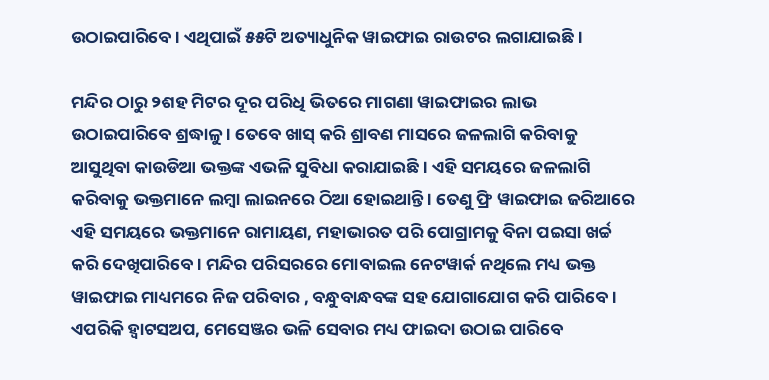ଉଠାଇପାରିବେ । ଏଥିପାଇଁ ୫୫ଟି ଅତ୍ୟାଧୁନିକ ୱାଇଫାଇ ରାଉଟର ଲଗାଯାଇଛି ।

ମନ୍ଦିର ଠାରୁ ୨ଶହ ମିଟର ଦୂର ପରିଧି ଭିତରେ ମାଗଣା ୱାଇଫାଇର ଲାଭ ଉଠାଇପାରିବେ ଶ୍ରଦ୍ଧାଳୁ । ତେବେ ଖାସ୍ କରି ଶ୍ରାବଣ ମାସରେ ଜଳଲାଗି କରିବାକୁ ଆସୁଥିବା କାଉଡିଆ ଭକ୍ତଙ୍କ ଏଭଳି ସୁବିଧା କରାଯାଇଛି । ଏହି ସମୟରେ ଜଳଲାଗି କରିବାକୁ ଭକ୍ତମାନେ ଲମ୍ବା ଲାଇନରେ ଠିଆ ହୋଇଥାନ୍ତି । ତେଣୁ ଫ୍ରି ୱାଇଫାଇ ଜରିଆରେ ଏହି ସମୟରେ ଭକ୍ତମାନେ ରାମାୟଣ, ମହାଭାରତ ପରି ପୋଗ୍ରାମକୁ ବିନା ପଇସା ଖର୍ଚ୍ଚ କରି ଦେଖିପାରିବେ । ମନ୍ଦିର ପରିସରରେ ମୋବାଇଲ ନେଟୱାର୍କ ନଥିଲେ ମଧ୍ୟ ଭକ୍ତ ୱାଇଫାଇ ମାଧ୍ୟମରେ ନିଜ ପରିବାର , ବନ୍ଧୁବାନ୍ଧବଙ୍କ ସହ ଯୋଗାଯୋଗ କରି ପାରିବେ । ଏପରିକି ହ୍ୱାଟସଅପ, ମେସେଞ୍ଜର ଭଳି ସେବାର ମଧ୍ୟ ଫାଇଦା ଉଠାଇ ପାରିବେ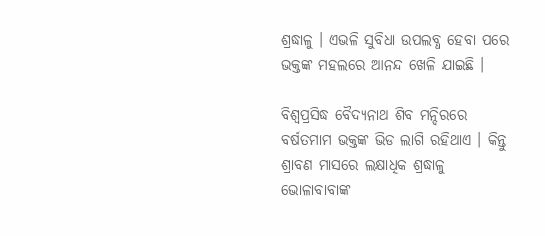ଶ୍ରଦ୍ଧାଳୁ । ଏଭଳି ସୁବିଧା ଉପଲବ୍ଧ ହେବା ପରେ ଭକ୍ତଙ୍କ ମହଲରେ ଆନନ୍ଦ ଖେଳି ଯାଇଛି ।

ବିଶ୍ୱପ୍ରସିଦ୍ଧ ବୈଦ୍ୟନାଥ ଶିବ ମନ୍ଦିରରେ ବର୍ଷତମାମ ଭକ୍ତଙ୍କ ଭିଡ ଲାଗି ରହିଥାଏ । କିନ୍ତୁ ଶ୍ରାବଣ ମାସରେ ଲକ୍ଷାଧିକ ଶ୍ରଦ୍ଧାଳୁ ଭୋଳାବାବାଙ୍କ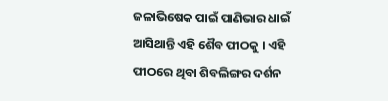ଜଳାଭିଷେକ ପାଇଁ ପାଣିଭାର ଧାଇଁ ଆସିଥାନ୍ତି ଏହି ଶୈବ ପୀଠକୁ । ଏହି ପୀଠରେ ଥିବା ଶିବଲିଙ୍ଗର ଦର୍ଶନ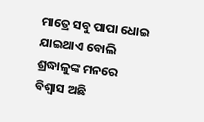ମାତ୍ରେ ସବୁ ପାପା ଧୋଇ ଯାଇଥାଏ ବୋଲି ଶ୍ରଦ୍ଧାଳୁଙ୍କ ମନରେ ବିଶ୍ୱାସ ଅଛି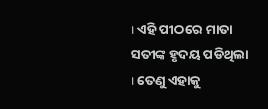। ଏହି ପୀଠରେ ମାତା ସତୀଙ୍କ ହୃଦୟ ପଡିଥିଲା । ତେଣୁ ଏହାକୁ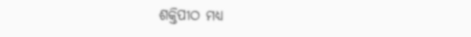ଶକ୍ତିପୀଠ ମଧ୍ୟ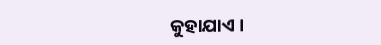କୁହାଯାଏ ।